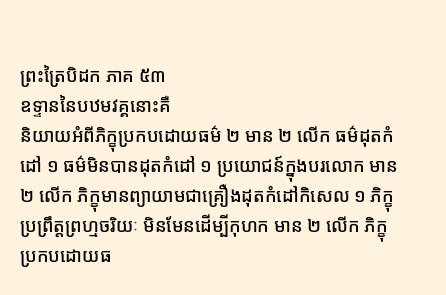ព្រះត្រៃបិដក ភាគ ៥៣
ឧទ្ទាននៃបឋមវគ្គនោះគឺ
និយាយអំពីភិក្ខុប្រកបដោយធម៌ ២ មាន ២ លើក ធម៌ដុតកំដៅ ១ ធម៌មិនបានដុតកំដៅ ១ ប្រយោជន៍ក្នុងបរលោក មាន ២ លើក ភិក្ខុមានព្យាយាមជាគ្រឿងដុតកំដៅកិសេល ១ ភិក្ខុប្រព្រឹត្តព្រហ្មចរិយៈ មិនមែនដើម្បីកុហក មាន ២ លើក ភិក្ខុប្រកបដោយធ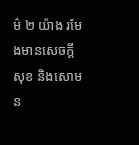ម៌ ២ យ៉ាង រមែងមានសេចក្ដីសុខ និងសោមន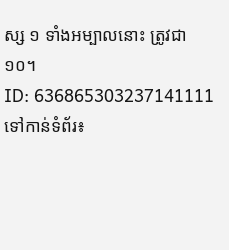ស្ស ១ ទាំងអម្បាលនោះ ត្រូវជា ១០។
ID: 636865303237141111
ទៅកាន់ទំព័រ៖